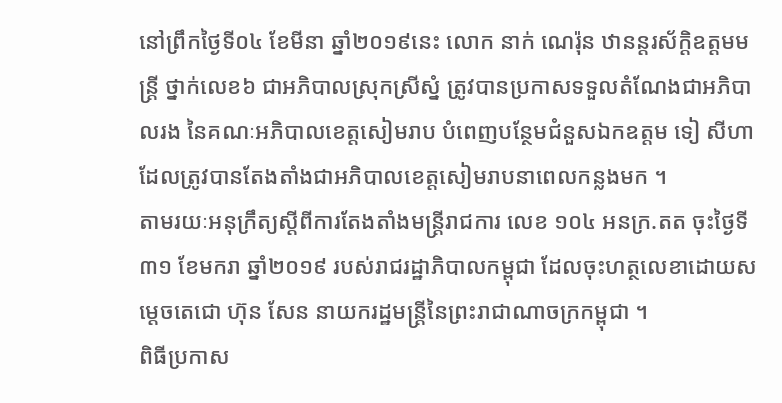នៅព្រឹកថ្ងៃទី០៤ ខែមីនា ឆ្នាំ២០១៩នេះ លោក នាក់ ណេរ៉ុន ឋានន្តរស័ក្ដិឧត្តមមន្ត្រី ថ្នាក់លេខ៦ ជាអភិបាលស្រុកស្រីស្នំ ត្រូវបានប្រកាសទទួលតំណែងជាអភិបាលរង នៃគណៈអភិបាលខេត្តសៀមរាប បំពេញបន្ថែមជំនួសឯកឧត្តម ទៀ សីហា ដែលត្រូវបានតែងតាំងជាអភិបាលខេត្តសៀមរាបនាពេលកន្លងមក ។
តាមរយៈអនុក្រឹត្យស្ដីពីការតែងតាំងមន្ត្រីរាជការ លេខ ១០៤ អនក្រ.តត ចុះថ្ងៃទី៣១ ខែមករា ឆ្នាំ២០១៩ របស់រាជរដ្ឋាភិបាលកម្ពុជា ដែលចុះហត្ថលេខាដោយសម្តេចតេជោ ហ៊ុន សែន នាយករដ្ឋមន្ត្រីនៃព្រះរាជាណាចក្រកម្ពុជា ។
ពិធីប្រកាស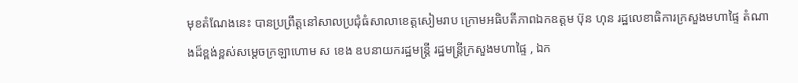មុខតំណែងនេះ បានប្រព្រឹត្តនៅសាលប្រជុំធំសាលាខេត្តសៀមរាប ក្រោមអធិបតីភាពឯកឧត្តម ប៊ុន ហុន រដ្ឋលេខាធិការក្រសួងមហាផ្ទៃ តំណាងដ៏ខ្ពង់ខ្ពស់សម្តេចក្រឡាហោម ស ខេង ឧបនាយករដ្ឋមន្ត្រី រដ្ឋមន្ត្រីក្រសួងមហាផ្ទៃ , ឯក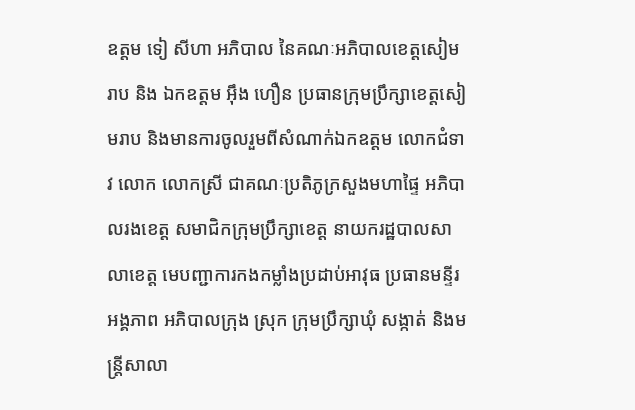ឧត្តម ទៀ សីហា អភិបាល នៃគណៈអភិបាលខេត្តសៀមរាប និង ឯកឧត្តម អ៊ឹង ហឿន ប្រធានក្រុមប្រឹក្សាខេត្តសៀមរាប និងមានការចូលរួមពីសំណាក់ឯកឧត្តម លោកជំទាវ លោក លោកស្រី ជាគណៈប្រតិភូក្រសួងមហាផ្ទៃ អភិបាលរងខេត្ត សមាជិកក្រុមប្រឹក្សាខេត្ត នាយករដ្ឋបាលសាលាខេត្ត មេបញ្ជាការកងកម្លាំងប្រដាប់អាវុធ ប្រធានមន្ទីរ អង្គភាព អភិបាលក្រុង ស្រុក ក្រុមប្រឹក្សាឃុំ សង្កាត់ និងមន្ត្រីសាលា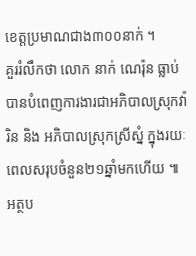ខេត្តប្រមាណជាង៣០០នាក់ ។
គួររំលឹកថា លោក នាក់ ណេរ៉ុន ធ្លាប់បានបំពេញការងារជាអភិបាលស្រុកវ៉ារិន និង អភិបាលស្រុកស្រីស្នំ ក្នុងរយៈពេលសរុបចំនួន២១ឆ្នាំមកហើយ ៕
អត្ថប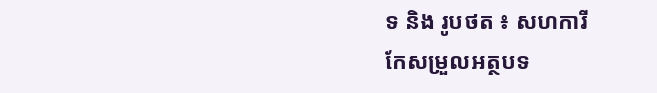ទ និង រូបថត ៖ សហការី
កែសម្រួលអត្ថបទ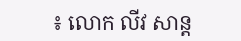៖ លោក លីវ សាន្ត